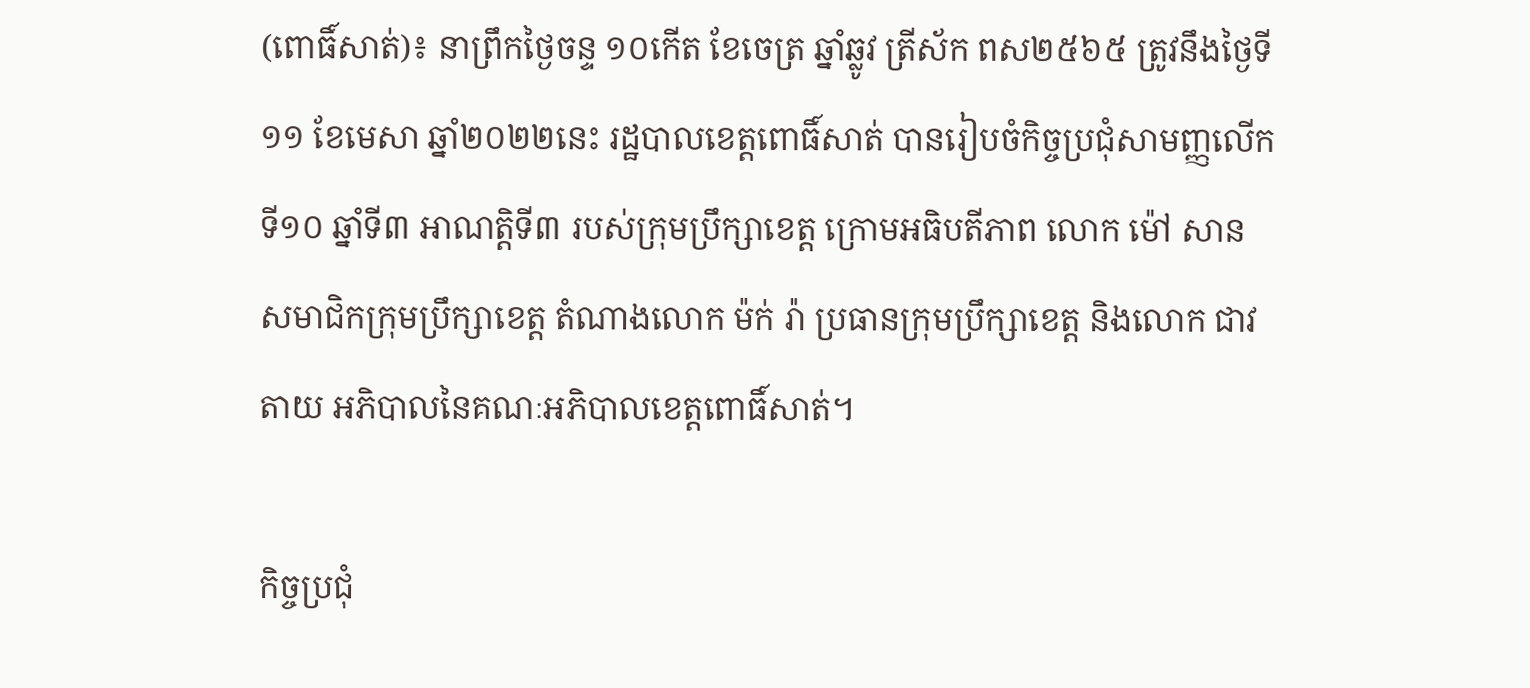(ពោធិ៍សាត់)៖ នាព្រឹកថ្ងៃចន្ទ ១០កើត ខែចេត្រ ឆ្នាំឆ្លូវ ត្រីស័ក ពស២៥៦៥ ត្រូវនឹងថ្ងៃទី១១ ខែមេសា ឆ្នាំ២០២២នេះ រដ្ឋបាលខេត្តពោធិ៍សាត់ បានរៀបចំកិច្ចប្រជុំសាមញ្ញលើកទី១០ ឆ្នាំទី៣ អាណត្តិទី៣ របស់ក្រុមប្រឹក្សាខេត្ត ក្រោមអធិបតីភាព លោក ម៉ៅ សាន សមាជិកក្រុមប្រឹក្សាខេត្ត តំណាងលោក ម៉ក់ រ៉ា ប្រធានក្រុមប្រឹក្សាខេត្ត និងលោក ជាវ តាយ អភិបាលនៃគណៈអភិបាលខេត្តពោធិ៍សាត់។

កិច្ចប្រជុំ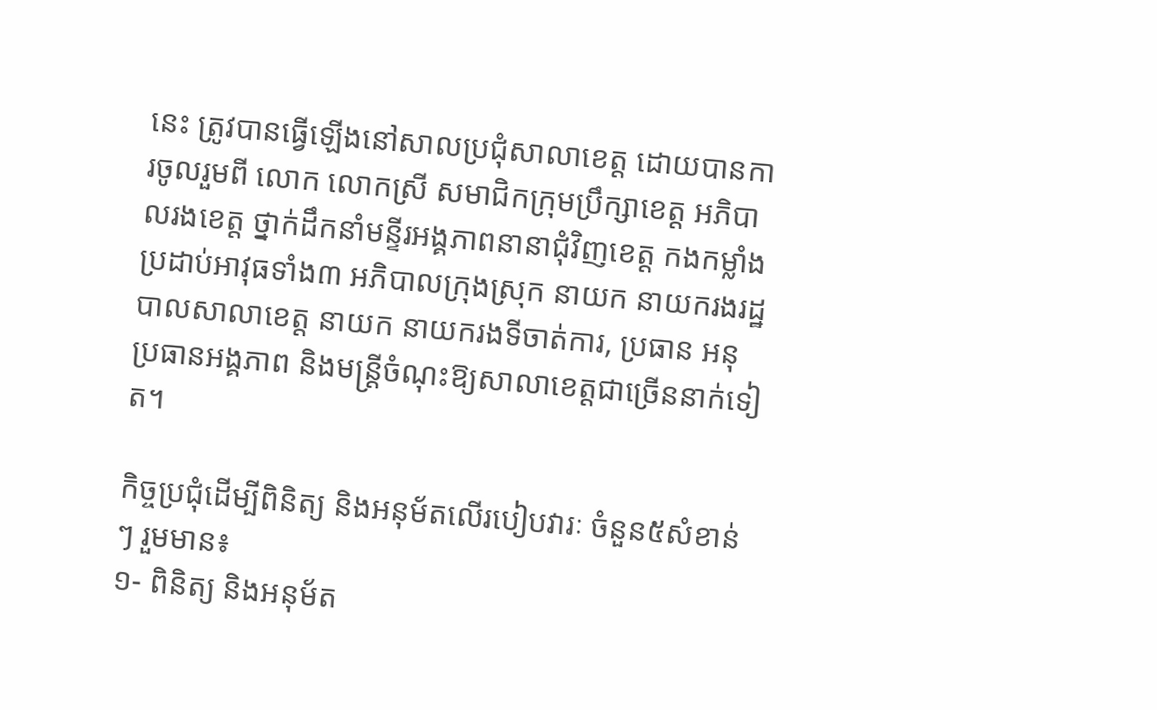នេះ ត្រូវបានធ្វើឡើងនៅសាលប្រជុំសាលាខេត្ត ដោយបានការចូលរួមពី លោក លោកស្រី សមាជិកក្រុមប្រឹក្សាខេត្ត អភិបាលរងខេត្ត ថ្នាក់ដឹកនាំមន្ទីរអង្គភាពនានាជុំវិញខេត្ត កងកម្លាំងប្រដាប់អាវុធទាំង៣ អភិបាលក្រុងស្រុក នាយក នាយករងរដ្ឋបាលសាលាខេត្ត នាយក នាយករងទីចាត់ការ, ប្រធាន អនុប្រធានអង្គភាព និងមន្ត្រីចំណុះឱ្យសាលាខេត្តជាច្រើននាក់ទៀត។

កិច្ចប្រជុំដើម្បីពិនិត្យ និងអនុម័តលើរបៀបវារៈ ចំនួន៥សំខាន់ៗ រួមមាន៖
១- ពិនិត្យ និងអនុម័ត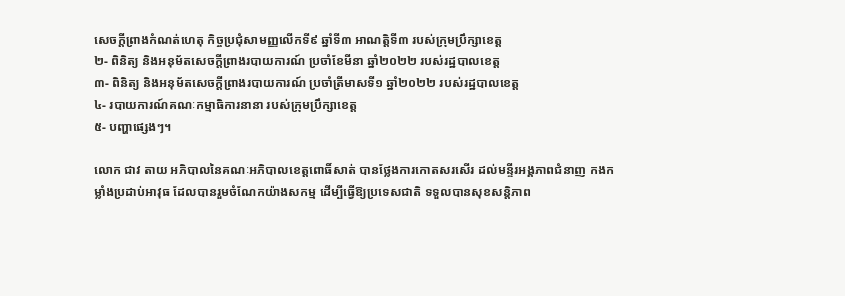សេចក្តីព្រាងកំណត់ហេតុ កិច្ចប្រជុំសាមញ្ញលើកទី៩ ឆ្នាំទី៣ អាណត្តិទី៣ របស់ក្រុមប្រឹក្សាខេត្ត
២- ពិនិត្យ និងអនុម័តសេចក្តីព្រាងរបាយការណ៍ ប្រចាំខែមីនា ឆ្នាំ២០២២ របស់រដ្ឋបាលខេត្ត
៣- ពិនិត្យ និងអនុម័តសេចក្តីព្រាងរបាយការណ៍ ប្រចាំត្រីមាសទី១ ឆ្នាំ២០២២ របស់រដ្ឋបាលខេត្ត
៤- របាយការណ៍គណៈកម្មាធិការនានា របស់ក្រុមប្រឹក្សាខេត្ត
៥- បញ្ហាផ្សេងៗ។

លោក ជាវ តាយ អភិបាលនៃគណៈអភិបាលខេត្តពោធិ៍សាត់ បានថ្លែងការកោតសរសើរ ដល់មន្ទីរអង្គភាពជំនាញ កងកម្លាំងប្រដាប់អាវុធ ដែលបានរួមចំណែកយ៉ាងសកម្ម ដើម្បីធ្វើឱ្យប្រទេសជាតិ ទទួលបានសុខសន្តិភាព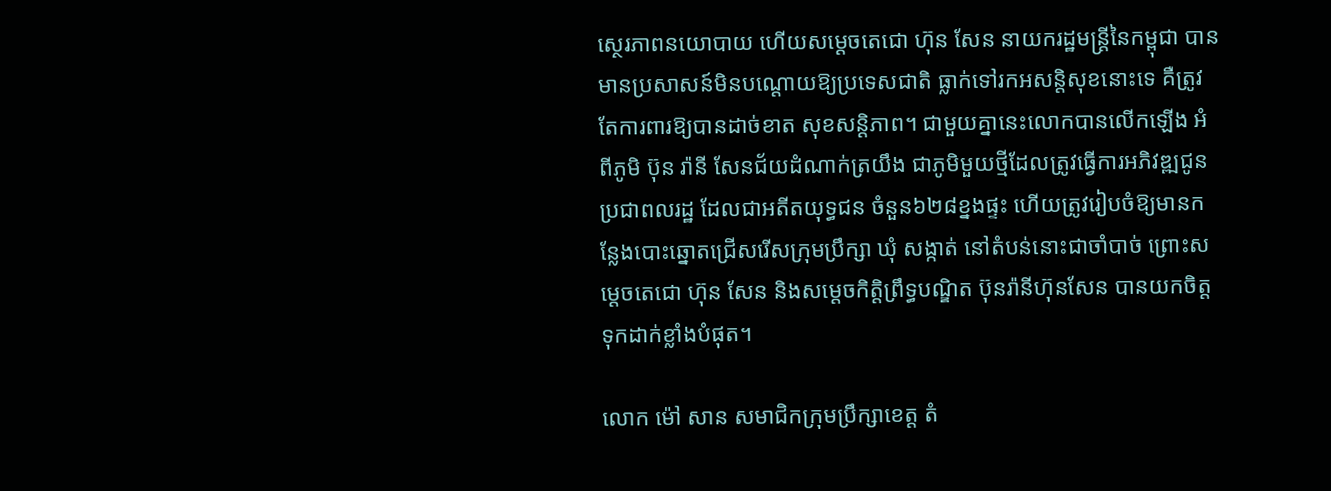ស្ថេរភាពនយោបាយ ហើយសម្ដេចតេជោ ហ៊ុន សែន នាយករដ្ឋមន្ត្រីនៃកម្ពុជា បានមានប្រសាសន៍មិនបណ្ដោយឱ្យប្រទេសជាតិ ធ្លាក់ទៅរកអសន្តិសុខនោះទេ គឺត្រូវតែការពារឱ្យបានដាច់ខាត សុខសន្តិភាព។ ជាមួយគ្នានេះលោកបានលើកឡើង អំពីភូមិ ប៊ុន រ៉ានី សែនជ័យដំណាក់ត្រយឹង ជាភូមិមួយថ្មីដែលត្រូវធ្វើការអភិវឌ្ឍជូនប្រជាពលរដ្ឋ ដែលជាអតីតយុទ្ធជន ចំនួន៦២៨ខ្នងផ្ទះ ហើយត្រូវរៀបចំឱ្យមានកន្លែងបោះឆ្នោតជ្រើសរើសក្រុមប្រឹក្សា ឃុំ សង្កាត់ នៅតំបន់នោះជាចាំបាច់ ព្រោះសម្ដេចតេជោ ហ៊ុន សែន និងសម្ដេចកិត្តិព្រឹទ្ធបណ្ឌិត ប៊ុនរ៉ានីហ៊ុនសែន បានយកចិត្តទុកដាក់ខ្លាំងបំផុត។

លោក ម៉ៅ សាន សមាជិកក្រុមប្រឹក្សាខេត្ត តំ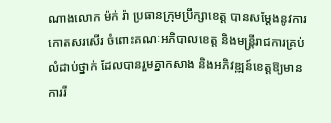ណាងលោក ម៉ក់ រ៉ា ប្រធានក្រុមប្រឹក្សាខេត្ត បានសម្ដែងនូវការកោតសរសើរ ចំពោះគណៈអភិបាលខេត្ត និងមន្ត្រីរាជការគ្រប់លំដាប់ថ្នាក់ ដែលបានរួមគ្នាកសាង និងអភិវឌ្ឍន៍ខេត្តឱ្យមានការរី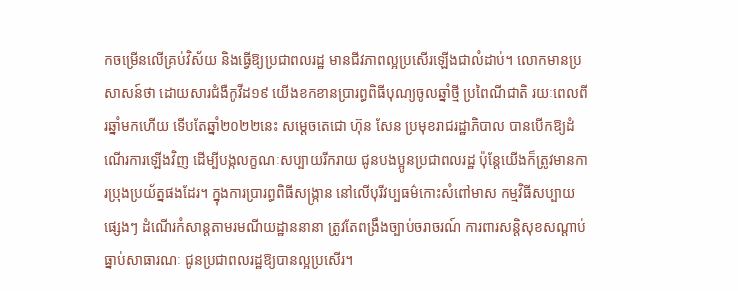កចម្រើនលើគ្រប់វិស័យ និងធ្វើឱ្យប្រជាពលរដ្ឋ មានជីវភាពល្អប្រសើរឡើងជាលំដាប់។ លោកមានប្រសាសន៍ថា ដោយសារជំងឺកូវីដ១៩ យើងខកខានប្រារព្ធពិធីបុណ្យចូលឆ្នាំថ្មី ប្រពៃណីជាតិ រយៈពេលពីរឆ្នាំមកហើយ ទើបតែឆ្នាំ២០២២នេះ សម្ដេចតេជោ ហ៊ុន សែន ប្រមុខរាជរដ្ឋាភិបាល បានបើកឱ្យដំណើរការឡើងវិញ ដើម្បីបង្កលក្ខណៈសប្បាយរីករាយ ជូនបងប្អូនប្រជាពលរដ្ឋ ប៉ុន្តែយើងក៏ត្រូវមានការប្រុងប្រយ័ត្នផងដែរ។ ក្នុងការប្រារព្ធពិធីសង្ក្រាន នៅលើបុរីវប្បធម៌កោះសំពៅមាស កម្មវិធីសប្បាយផ្សេងៗ ដំណើរកំសាន្តតាមរមណីយដ្ឋាននានា ត្រូវតែពង្រឹងច្បាប់ចរាចរណ៍ ការពារសន្តិសុខសណ្ដាប់ធ្នាប់សាធារណៈ ជូនប្រជាពលរដ្ឋឱ្យបានល្អប្រសើរ។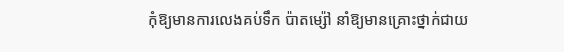កុំឱ្យមានការលេងគប់ទឹក ប៉ាតម្ស៉ៅ នាំឱ្យមានគ្រោះថ្នាក់ជាយ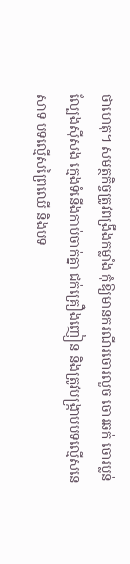ថាហេតុ។ សមត្ថកិច្ចត្រូវពង្រឹងកម្លាំង កុំឱ្យមានករណីរចោរលួច ចោរឆក់ ចោរប្លន់ ល្បែងស៊ីសង ក្មេងទំនើងកាប់ចាក់គ្នា ជក់គ្រឿងញៀន និងត្រូវបង្ក្រាបបទល្មើសនេសាទ បទល្មើសព្រៃឈើ និងបទ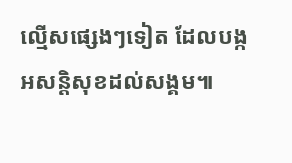ល្មើសផ្សេងៗទៀត ដែលបង្កអសន្តិសុខដល់សង្គម៕